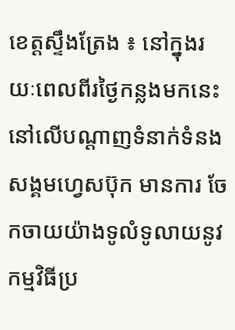ខេត្តស្ទឹងត្រែង ៖ នៅក្នុងរយៈពេលពីរថ្ងៃកន្លងមកនេះ នៅលើបណ្តាញទំនាក់ទំនងសង្គមហ្វេសប៊ុក មានការ ចែកចាយយ៉ាងទូលំទូលាយនូវកម្មវិធីប្រ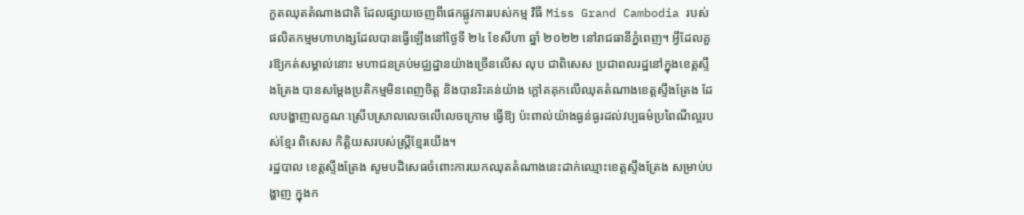កួតឈុតតំណាងជាតិ ដែលផ្សាយចេញពីផេកផ្លូវការរបស់កម្ម វិធី Miss Grand Cambodia របស់ផលិតកម្មមហាហង្សដែលបានធ្វើឡើងនៅថ្ងៃទី ២៤ ខែសីហា ឆ្នាំ ២០២២ នៅរាជធានីភ្នំពេញ។ អ្វីដែលគួរឱ្យកត់សម្គាល់នោះ មហាជនគ្រប់មជ្ឈដ្ឋានយ៉ាងច្រើនលើស លុប ជាពិសេស ប្រជាពលរដ្ឋនៅក្នុងខេត្តស្ទឹងត្រែង បានសម្ដែងប្រតិកម្មមិនពេញចិត្ត និងបានរិះគន់យ៉ាង ក្ដៅគគុកលើឈុតតំណាងខេត្តស្ទឹងត្រែង ដែលបង្ហាញលក្ខណៈស្រើបស្រាលលេចលើលេចក្រោម ធ្វើឱ្យ ប៉ះពាល់យ៉ាងធ្ងន់ធ្ងរដល់វប្បធម៌ប្រពៃណីល្អរបស់ខ្មែរ ពិសេស កិត្តិយសរបស់ស្ត្រីខ្មែរយើង។
រដ្ឋបាល ខេត្តស្ទឹងត្រែង សូមបដិសេធចំពោះការយកឈុតតំណាងនេះដាក់ឈ្មោះខេត្តស្ទឹងត្រែង សម្រាប់បង្ហាញ ក្នុងក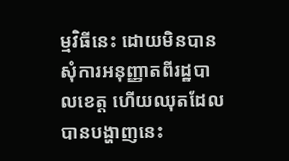ម្មវិធីនេះ ដោយមិនបានសុំការអនុញ្ញាតពីរដ្ឋបាលខេត្ត ហើយឈុតដែលបានបង្ហាញនេះ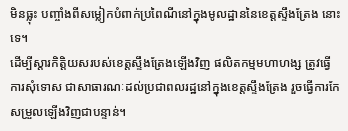មិនធ្លុះ បញ្ចាំងពីសម្លៀកបំពាក់ប្រពៃណីនៅក្នុងមូលដ្ឋាននៃខេត្តស្ទឹងត្រែង នោះទេ។
ដើម្បីស្តារកិត្តិយសរបស់ខេត្តស្ទឹងត្រែងឡើងវិញ ផលិតកម្មមហាហង្ស ត្រូវធ្វើការសុំទោស ជាសាធារណៈដល់ប្រជាពលរដ្ឋនៅក្នុងខេត្តស្ទឹងត្រែង រួចធ្វើការកែសម្រួលឡើងវិញជាបន្ទាន់។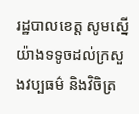រដ្ឋបាលខេត្ត សូមស្នើយ៉ាងទទូចដល់ក្រសួងវប្បធម៌ និងវិចិត្រ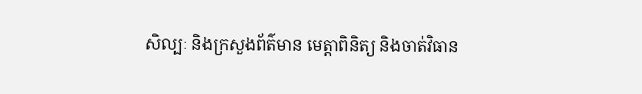សិល្បៈ និងក្រសួងព័ត៌មាន មេត្តាពិនិត្យ និងចាត់វិធាន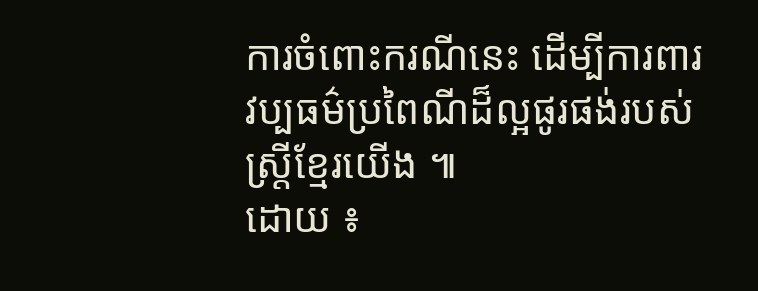ការចំពោះករណីនេះ ដើម្បីការពារវប្បធម៌ប្រពៃណីដ៏ល្អផូរផង់របស់ស្ត្រីខ្មែរយើង ៕
ដោយ ៖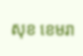សុខ ខេមរា